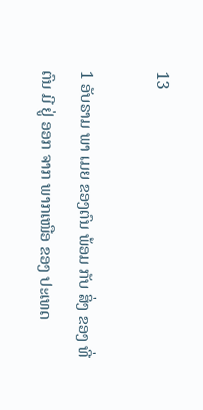13

1 ອັບຣາມ ພາ ເມຍ ຂອງຕົນ ພ້ອມ ກັບ ສິ່ງ ຂອງ ທີ່ ຕົນ ມີ ຢູ່ ອອກ ຈາກ ພາກເໜືອ ຂອງ ປະເທດ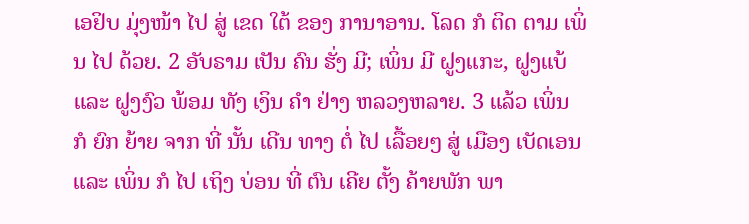ເອຢິບ ມຸ່ງໜ້າ ໄປ ສູ່ ເຂດ ໃຕ້ ຂອງ ການາອານ. ໂລດ ກໍ ຕິດ ຕາມ ເພິ່ນ ໄປ ດ້ວຍ. 2 ອັບຣາມ ເປັນ ຄົນ ຮັ່ງ ມີ; ເພິ່ນ ມີ ຝູງແກະ, ຝູງແບ້ ແລະ ຝູງງົວ ພ້ອມ ທັງ ເງິນ ຄໍາ ຢ່າງ ຫລວງຫລາຍ. 3 ແລ້ວ ເພິ່ນ ກໍ ຍົກ ຍ້າຍ ຈາກ ທີ່ ນັ້ນ ເດີນ ທາງ ຕໍ່ ໄປ ເລື້ອຍໆ ສູ່ ເມືອງ ເບັດເອນ ແລະ ເພິ່ນ ກໍ ໄປ ເຖິງ ບ່ອນ ທີ່ ຕົນ ເຄີຍ ຕັ້ງ ຄ້າຍພັກ ພາ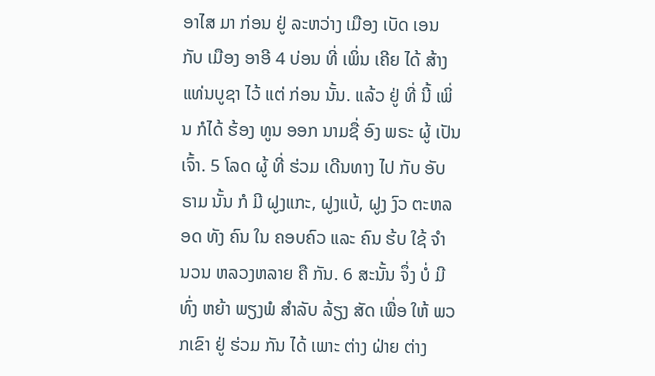ອາໄສ ມາ ກ່ອນ ຢູ່ ລະຫວ່າງ ເມືອງ ເບັດ ເອນ ກັບ ເມືອງ ອາອີ 4 ບ່ອນ ທີ່ ເພິ່ນ ເຄີຍ ໄດ້ ສ້າງ ແທ່ນບູຊາ ໄວ້ ແຕ່ ກ່ອນ ນັ້ນ. ແລ້ວ ຢູ່ ທີ່ ນີ້ ເພິ່ນ ກໍໄດ້ ຮ້ອງ ທູນ ອອກ ນາມຊື່ ອົງ ພຣະ ຜູ້ ເປັນ ເຈົ້າ. 5 ໂລດ ຜູ້ ທີ່ ຮ່ວມ ເດີນທາງ ໄປ ກັບ ອັບຣາມ ນັ້ນ ກໍ ມີ ຝູງແກະ, ຝູງແບ້, ຝູງ ງົວ ຕະຫລອດ ທັງ ຄົນ ໃນ ຄອບຄົວ ແລະ ຄົນ ຮ້ບ ໃຊ້ ຈຳ ນວນ ຫລວງຫລາຍ ຄື ກັນ. 6 ສະນັ້ນ ຈຶ່ງ ບໍ່ ມີ ທົ່ງ ຫຍ້າ ພຽງພໍ ສຳລັບ ລ້ຽງ ສັດ ເພື່ອ ໃຫ້ ພວກເຂົາ ຢູ່ ຮ່ວມ ກັນ ໄດ້ ເພາະ ຕ່າງ ຝ່າຍ ຕ່າງ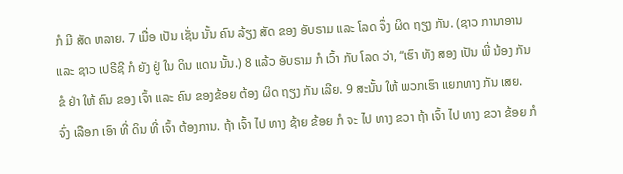ກໍ ມີ ສັດ ຫລາຍ. 7 ເມື່ອ ເປັນ ເຊັ່ນ ນັ້ນ ຄົນ ລ້ຽງ ສັດ ຂອງ ອັບຣາມ ແລະ ໂລດ ຈຶ່ງ ຜິດ ຖຽງ ກັນ. (ຊາວ ການາອານ ແລະ ຊາວ ເປຣີຊີ ກໍ ຍັງ ຢູ່ ໃນ ດິນ ແດນ ນັ້ນ.) 8 ແລ້ວ ອັບຣາມ ກໍ ເວົ້າ ກັບ ໂລດ ວ່າ, “ເຮົາ ທັງ ສອງ ເປັນ ພີ່ ນ້ອງ ກັນ ຂໍ ຢ່າ ໃຫ້ ຄົນ ຂອງ ເຈົ້າ ແລະ ຄົນ ຂອງຂ້ອຍ ຕ້ອງ ຜິດ ຖຽງ ກັນ ເລີຍ. 9 ສະນັ້ນ ໃຫ້ ພວກເຮົາ ແຍກທາງ ກັນ ເສຍ. ຈົ່ງ ເລືອກ ເອົາ ທີ່ ດິນ ທີ່ ເຈົ້າ ຕ້ອງການ. ຖ້າ ເຈົ້າ ໄປ ທາງ ຊ້າຍ ຂ້ອຍ ກໍ ຈະ ໄປ ທາງ ຂວາ ຖ້າ ເຈົ້າ ໄປ ທາງ ຂວາ ຂ້ອຍ ກໍ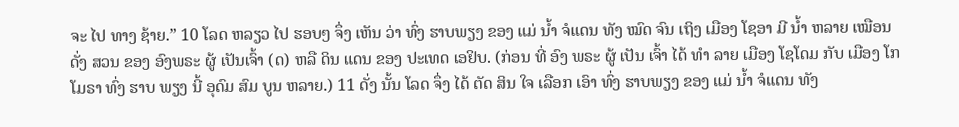ຈະ ໄປ ທາງ ຊ້າຍ.” 10 ໂລດ ຫລຽວ ໄປ ຮອບໆ ຈຶ່ງ ເຫັນ ວ່າ ທົ່ງ ຮາບພຽງ ຂອງ ແມ່ ນ້ຳ ຈໍແດນ ທັງ ໝົດ ຈົນ ເຖິງ ເມືອງ ໂຊອາ ມີ ນໍ້າ ຫລາຍ ເໝືອນ ດັ່ງ ສວນ ຂອງ ອົງພຣະ ຜູ້ ເປັນເຈົ້າ (ດ) ຫລື ດິນ ແດນ ຂອງ ປະເທດ ເອຢິບ. (ກ່ອນ ທີ່ ອົງ ພຣະ ຜູ້ ເປັນ ເຈົ້າ ໄດ້ ທຳ ລາຍ ເມືອງ ໂຊໂດມ ກັບ ເມືອງ ໂກໂມຣາ ທົ່ງ ຮາບ ພຽງ ນີ້ ອຸດົມ ສົມ ບູນ ຫລາຍ.) 11 ດັ່ງ ນັ້ນ ໂລດ ຈຶ່ງ ໄດ້ ຕັດ ສິນ ໃຈ ເລືອກ ເອົາ ທົ່ງ ຮາບພຽງ ຂອງ ແມ່ ນ້ຳ ຈໍແດນ ທັງ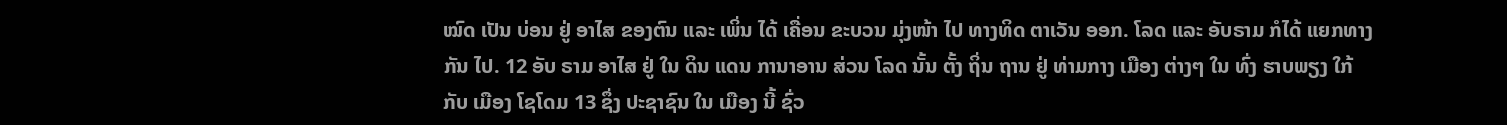ໝົດ ເປັນ ບ່ອນ ຢູ່ ອາໄສ ຂອງຕົນ ແລະ ເພິ່ນ ໄດ້ ເຄື່ອນ ຂະບວນ ມຸ່ງໜ້າ ໄປ ທາງທິດ ຕາເວັນ ອອກ. ໂລດ ແລະ ອັບຣາມ ກໍໄດ້ ແຍກທາງ ກັນ ໄປ. 12 ອັບ ຣາມ ອາໄສ ຢູ່ ໃນ ດິນ ແດນ ການາອານ ສ່ວນ ໂລດ ນັ້ນ ຕັ້ງ ຖິ່ນ ຖານ ຢູ່ ທ່າມກາງ ເມືອງ ຕ່າງໆ ໃນ ທົ່ງ ຮາບພຽງ ໃກ້ ກັບ ເມືອງ ໂຊໂດມ 13 ຊຶ່ງ ປະຊາຊົນ ໃນ ເມືອງ ນີ້ ຊົ່ວ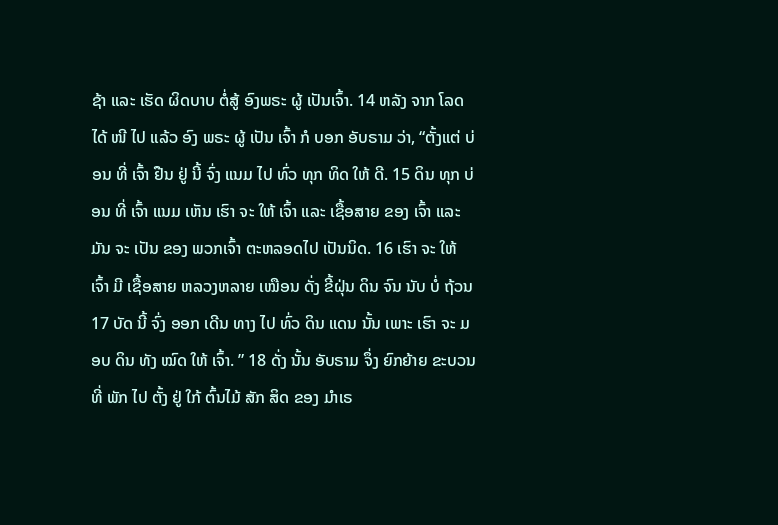ຊ້າ ແລະ ເຮັດ ຜິດບາບ ຕໍ່ສູ້ ອົງພຣະ ຜູ້ ເປັນເຈົ້າ. 14 ຫລັງ ຈາກ ໂລດ ໄດ້ ໜີ ໄປ ແລ້ວ ອົງ ພຣະ ຜູ້ ເປັນ ເຈົ້າ ກໍ ບອກ ອັບຣາມ ວ່າ, “ຕັ້ງແຕ່ ບ່ອນ ທີ່ ເຈົ້າ ຢືນ ຢູ່ ນີ້ ຈົ່ງ ແນມ ໄປ ທົ່ວ ທຸກ ທິດ ໃຫ້ ດີ. 15 ດິນ ທຸກ ບ່ອນ ທີ່ ເຈົ້າ ແນມ ເຫັນ ເຮົາ ຈະ ໃຫ້ ເຈົ້າ ແລະ ເຊື້ອສາຍ ຂອງ ເຈົ້າ ແລະ ມັນ ຈະ ເປັນ ຂອງ ພວກເຈົ້າ ຕະຫລອດໄປ ເປັນນິດ. 16 ເຮົາ ຈະ ໃຫ້ ເຈົ້າ ມີ ເຊື້ອສາຍ ຫລວງຫລາຍ ເໝືອນ ດັ່ງ ຂີ້ຝຸ່ນ ດິນ ຈົນ ນັບ ບໍ່ ຖ້ວນ 17 ບັດ ນີ້ ຈົ່ງ ອອກ ເດີນ ທາງ ໄປ ທົ່ວ ດິນ ແດນ ນັ້ນ ເພາະ ເຮົາ ຈະ ມອບ ດິນ ທັງ ໝົດ ໃຫ້ ເຈົ້າ. ” 18 ດັ່ງ ນັ້ນ ອັບຣາມ ຈຶ່ງ ຍົກຍ້າຍ ຂະບວນ ທີ່ ພັກ ໄປ ຕັ້ງ ຢູ່ ໃກ້ ຕົ້ນໄມ້ ສັກ ສິດ ຂອງ ມຳເຣ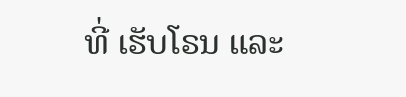ທີ່ ເຮັບໂຣນ ແລະ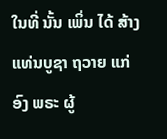ໃນທີ່ ນັ້ນ ເພິ່ນ ໄດ້ ສ້າງ ແທ່ນບູຊາ ຖວາຍ ແກ່ ອົງ ພຣະ ຜູ້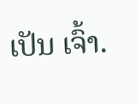ເປັນ ເຈົ້າ.